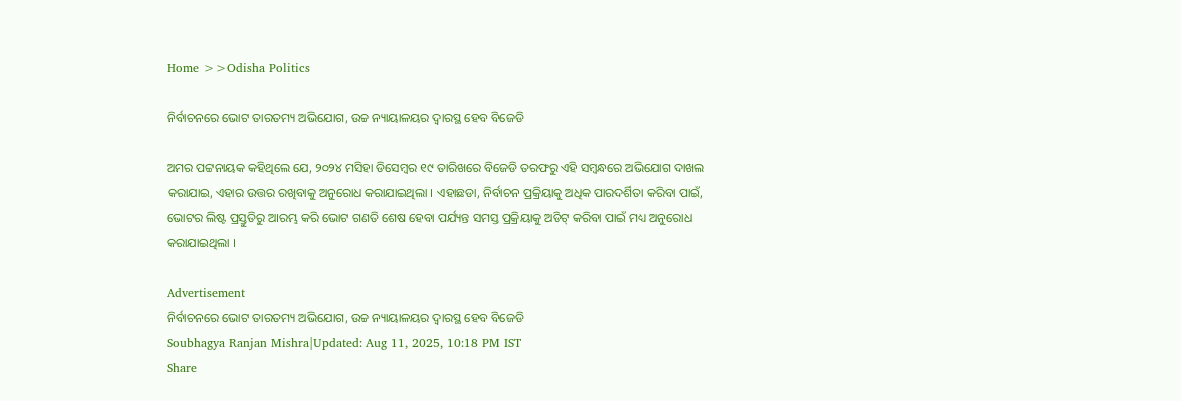Home >>Odisha Politics

ନିର୍ବାଚନରେ ଭୋଟ ତାରତମ୍ୟ ଅଭିଯୋଗ, ଉଚ୍ଚ ନ୍ୟାୟାଳୟର ଦ୍ୱାରସ୍ଥ ହେବ ବିଜେଡି

ଅମର ପଟ୍ଟନାୟକ କହିଥିଲେ ଯେ, ୨୦୨୪ ମସିହା ଡିସେମ୍ୱର ୧୯ ତାରିଖରେ ବିଜେଡି ତରଫରୁ ଏହି ସମ୍ୱନ୍ଧରେ ଅଭିଯୋଗ ଦାଖଲ କରାଯାଇ, ଏହାର ଉତ୍ତର ରଖିବାକୁ ଅନୁରୋଧ କରାଯାଇଥିଲା । ଏହାଛଡା, ନିର୍ବାଚନ ପ୍ରକ୍ରିୟାକୁ ଅଧିକ ପାରଦର୍ଶିତା କରିବା ପାଇଁ, ଭୋଟର ଲିଷ୍ଟ ପ୍ରସ୍ତୁତିରୁ ଆରମ୍ଭ କରି ଭୋଟ ଗଣତି ଶେଷ ହେବା ପର୍ଯ୍ୟନ୍ତ ସମସ୍ତ ପ୍ରକ୍ରିୟାକୁ ଅଡିଟ୍ କରିବା ପାଇଁ ମଧ୍ୟ ଅନୁରୋଧ କରାଯାଇଥିଲା ।

Advertisement
ନିର୍ବାଚନରେ ଭୋଟ ତାରତମ୍ୟ ଅଭିଯୋଗ, ଉଚ୍ଚ ନ୍ୟାୟାଳୟର ଦ୍ୱାରସ୍ଥ ହେବ ବିଜେଡି
Soubhagya Ranjan Mishra|Updated: Aug 11, 2025, 10:18 PM IST
Share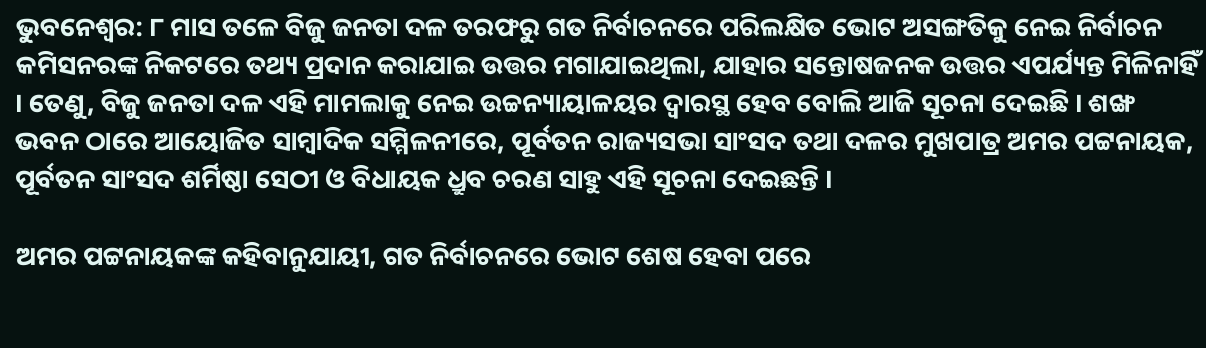ଭୁବନେଶ୍ୱର: ୮ ମାସ ତଳେ ବିଜୁ ଜନତା ଦଳ ତରଫରୁ ଗତ ନିର୍ବାଚନରେ ପରିଲକ୍ଷିତ ଭୋଟ ଅସଙ୍ଗତିକୁ ନେଇ ନିର୍ବାଚନ କମିସନରଙ୍କ ନିକଟରେ ତଥ୍ୟ ପ୍ରଦାନ କରାଯାଇ ଉତ୍ତର ମଗାଯାଇଥିଲା, ଯାହାର ସନ୍ତୋଷଜନକ ଉତ୍ତର ଏପର୍ଯ୍ୟନ୍ତ ମିଳିନାହିଁ । ତେଣୁ, ବିଜୁ ଜନତା ଦଳ ଏହି ମାମଲାକୁ ନେଇ ଉଚ୍ଚନ୍ୟାୟାଳୟର ଦ୍ୱାରସ୍ଥ ହେବ ବୋଲି ଆଜି ସୂଚନା ଦେଇଛି । ଶଙ୍ଖ ଭବନ ଠାରେ ଆୟୋଜିତ ସାମ୍ୱାଦିକ ସମ୍ମିଳନୀରେ, ପୂର୍ବତନ ରାଜ୍ୟସଭା ସାଂସଦ ତଥା ଦଳର ମୁଖପାତ୍ର ଅମର ପଟ୍ଟନାୟକ, ପୂର୍ବତନ ସାଂସଦ ଶର୍ମିଷ୍ଠା ସେଠୀ ଓ ବିଧାୟକ ଧ୍ରୁବ ଚରଣ ସାହୁ ଏହି ସୂଚନା ଦେଇଛନ୍ତି ।

ଅମର ପଟ୍ଟନାୟକଙ୍କ କହିବାନୁଯାୟୀ, ଗତ ନିର୍ବାଚନରେ ଭୋଟ ଶେଷ ହେବା ପରେ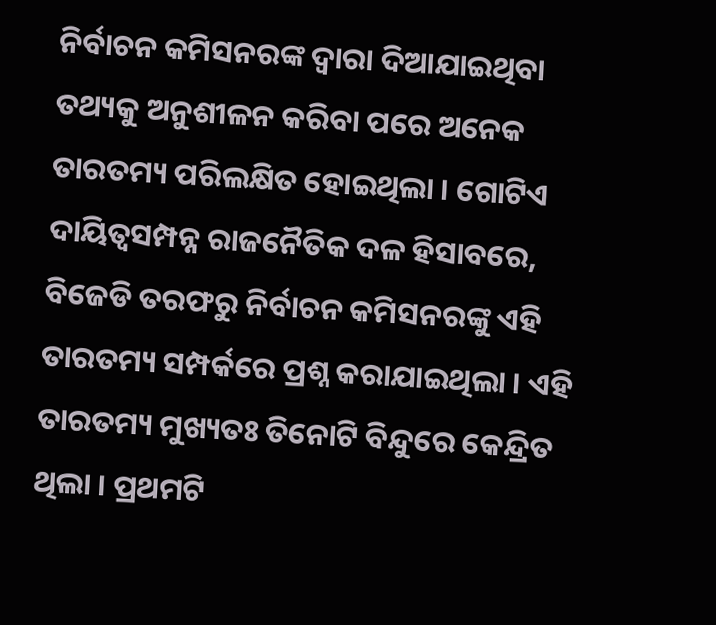ନିର୍ବାଚନ କମିସନରଙ୍କ ଦ୍ୱାରା ଦିଆଯାଇଥିବା ତଥ୍ୟକୁ ଅନୁଶୀଳନ କରିବା ପରେ ଅନେକ ତାରତମ୍ୟ ପରିଲକ୍ଷିତ ହୋଇଥିଲା । ଗୋଟିଏ ଦାୟିତ୍ୱସମ୍ପନ୍ନ ରାଜନୈତିକ ଦଳ ହିସାବରେ, ବିଜେଡି ତରଫରୁ ନିର୍ବାଚନ କମିସନରଙ୍କୁ ଏହି ତାରତମ୍ୟ ସମ୍ପର୍କରେ ପ୍ରଶ୍ନ କରାଯାଇଥିଲା । ଏହି ତାରତମ୍ୟ ମୁଖ୍ୟତଃ ତିନୋଟି ବିନ୍ଦୁରେ କେନ୍ଦ୍ରିତ ଥିଲା । ପ୍ରଥମଟି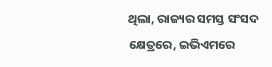ଥିଲା, ରାଜ୍ୟର ସମସ୍ତ ସଂସଦ କ୍ଷେତ୍ରରେ, ଇଭିଏମରେ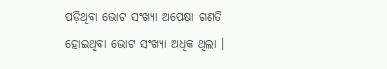ପଡ଼ିଥିବା ଭୋଟ ସଂଖ୍ୟା ଅପେକ୍ଷା ଗଣତି ହୋଇଥିବା ଭୋଟ ସଂଖ୍ୟା ଅଧିକ ଥିଲା ।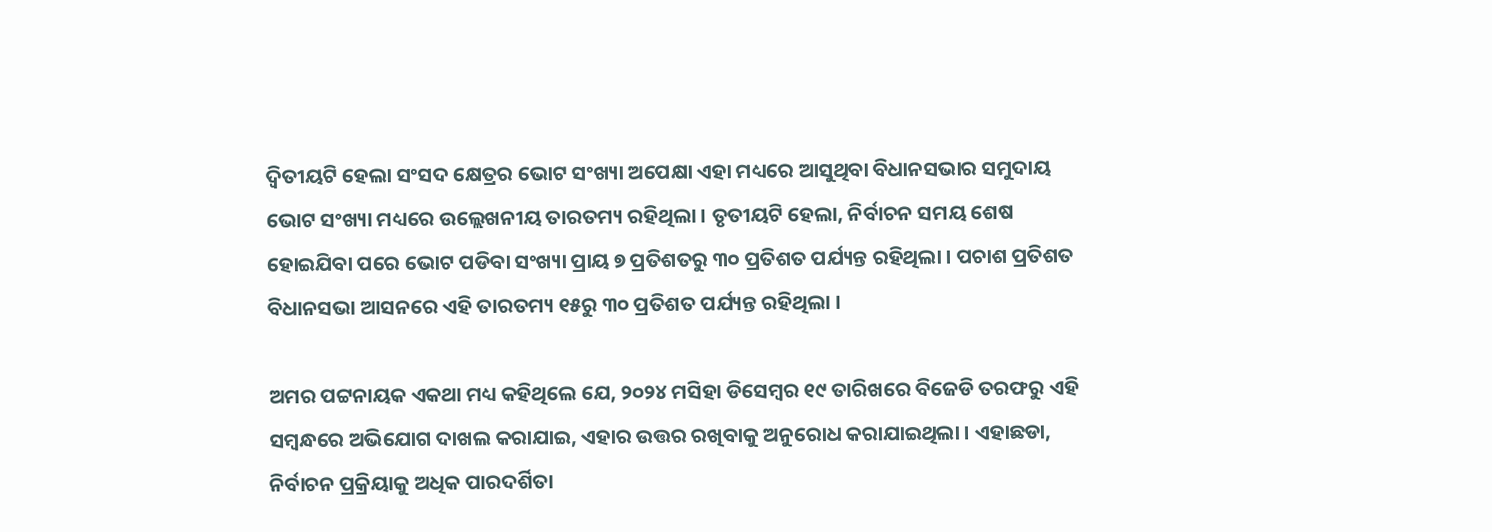ଦ୍ୱିତୀୟଟି ହେଲା ସଂସଦ କ୍ଷେତ୍ରର ଭୋଟ ସଂଖ୍ୟା ଅପେକ୍ଷା ଏହା ମଧ୍ୟରେ ଆସୁଥିବା ବିଧାନସଭାର ସମୁଦାୟ ଭୋଟ ସଂଖ୍ୟା ମଧ୍ୟରେ ଉଲ୍ଲେଖନୀୟ ତାରତମ୍ୟ ରହିଥିଲା । ତୃତୀୟଟି ହେଲା, ନିର୍ବାଚନ ସମୟ ଶେଷ ହୋଇଯିବା ପରେ ଭୋଟ ପଡିବା ସଂଖ୍ୟା ପ୍ରାୟ ୭ ପ୍ରତିଶତରୁ ୩୦ ପ୍ରତିଶତ ପର୍ଯ୍ୟନ୍ତ ରହିଥିଲା । ପଚାଶ ପ୍ରତିଶତ ବିଧାନସଭା ଆସନରେ ଏହି ତାରତମ୍ୟ ୧୫ରୁ ୩୦ ପ୍ରତିଶତ ପର୍ଯ୍ୟନ୍ତ ରହିଥିଲା ।

ଅମର ପଟ୍ଟନାୟକ ଏକଥା ମଧ୍ୟ କହିଥିଲେ ଯେ, ୨୦୨୪ ମସିହା ଡିସେମ୍ୱର ୧୯ ତାରିଖରେ ବିଜେଡି ତରଫରୁ ଏହି ସମ୍ୱନ୍ଧରେ ଅଭିଯୋଗ ଦାଖଲ କରାଯାଇ, ଏହାର ଉତ୍ତର ରଖିବାକୁ ଅନୁରୋଧ କରାଯାଇଥିଲା । ଏହାଛଡା, ନିର୍ବାଚନ ପ୍ରକ୍ରିୟାକୁ ଅଧିକ ପାରଦର୍ଶିତା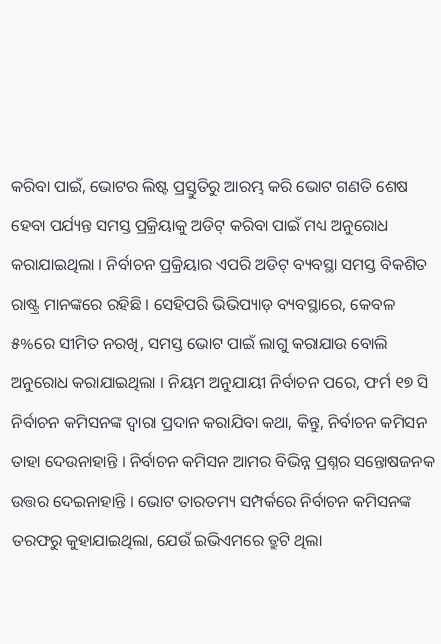କରିବା ପାଇଁ, ଭୋଟର ଲିଷ୍ଟ ପ୍ରସ୍ତୁତିରୁ ଆରମ୍ଭ କରି ଭୋଟ ଗଣତି ଶେଷ ହେବା ପର୍ଯ୍ୟନ୍ତ ସମସ୍ତ ପ୍ରକ୍ରିୟାକୁ ଅଡିଟ୍ କରିବା ପାଇଁ ମଧ୍ୟ ଅନୁରୋଧ କରାଯାଇଥିଲା । ନିର୍ବାଚନ ପ୍ରକ୍ରିୟାର ଏପରି ଅଡିଟ୍ ବ୍ୟବସ୍ଥା ସମସ୍ତ ବିକଶିତ ରାଷ୍ଟ୍ର ମାନଙ୍କରେ ରହିଛି । ସେହିପରି ଭିଭିପ୍ୟାଡ଼ ବ୍ୟବସ୍ଥାରେ, କେବଳ ୫%ରେ ସୀମିତ ନରଖି, ସମସ୍ତ ଭୋଟ ପାଇଁ ଲାଗୁ କରାଯାଉ ବୋଲି ଅନୁରୋଧ କରାଯାଇଥିଲା । ନିୟମ ଅନୁଯାୟୀ ନିର୍ବାଚନ ପରେ, ଫର୍ମ ୧୭ ସି ନିର୍ବାଚନ କମିସନଙ୍କ ଦ୍ୱାରା ପ୍ରଦାନ କରାଯିବା କଥା, କିନ୍ତୁ, ନିର୍ବାଚନ କମିସନ ତାହା ଦେଉନାହାନ୍ତି । ନିର୍ବାଚନ କମିସନ ଆମର ବିଭିନ୍ନ ପ୍ରଶ୍ନର ସନ୍ତୋଷଜନକ ଉତ୍ତର ଦେଇନାହାନ୍ତି । ଭୋଟ ତାରତମ୍ୟ ସମ୍ପର୍କରେ ନିର୍ବାଚନ କମିସନଙ୍କ ତରଫରୁ କୁହାଯାଇଥିଲା, ଯେଉଁ ଇଭିଏମରେ ତ୍ରୁଟି ଥିଲା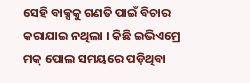ସେହି ବାକ୍ସକୁ ଗଣତି ପାଇଁ ବିଚାର କରାଯାଇ ନଥିଲା । କିଛି ଇଭିଏମ୍ରେ ମକ୍ ପୋଲ ସମୟରେ ପଡ଼ିଥିବା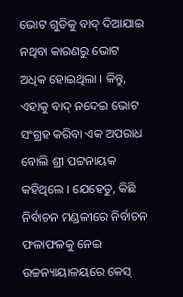ଭୋଟ ଗୁଡିକୁ ବାଦ୍ ଦିଆଯାଇ ନଥିବା କାରଣରୁ ଭୋଟ ଅଧିକ ହୋଇଥିଲା । କିନ୍ତୁ, ଏହାକୁ ବାଦ୍ ନଦେଇ ଭୋଟ ସଂଗ୍ରହ କରିବା ଏକ ଅପରାଧ ବୋଲି ଶ୍ରୀ ପଟ୍ଟନାୟକ କହିଥିଲେ । ଯେହେତୁ, କିଛି ନିର୍ବାଚନ ମଣ୍ଡଳୀରେ ନିର୍ବାଚନ ଫଳାଫଳକୁ ନେଇ ଉଚ୍ଚନ୍ୟାୟାଳୟରେ କେସ୍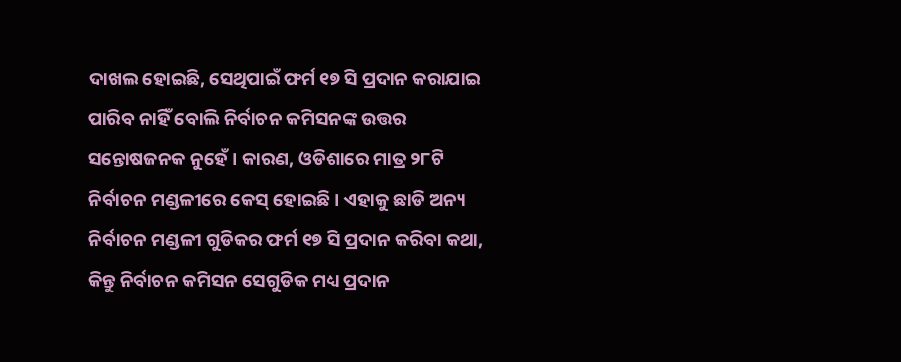ଦାଖଲ ହୋଇଛି, ସେଥିପାଇଁ ଫର୍ମ ୧୭ ସି ପ୍ରଦାନ କରାଯାଇ ପାରିବ ନାହିଁ ବୋଲି ନିର୍ବାଚନ କମିସନଙ୍କ ଉତ୍ତର ସନ୍ତୋଷଜନକ ନୁହେଁ । କାରଣ, ଓଡିଶାରେ ମାତ୍ର ୨୮ଟି ନିର୍ବାଚନ ମଣ୍ଡଳୀରେ କେସ୍ ହୋଇଛି । ଏହାକୁ ଛାଡି ଅନ୍ୟ ନିର୍ବାଚନ ମଣ୍ଡଳୀ ଗୁଡିକର ଫର୍ମ ୧୭ ସି ପ୍ରଦାନ କରିବା କଥା, କିନ୍ତୁ ନିର୍ବାଚନ କମିସନ ସେଗୁଡିକ ମଧ୍ୟ ପ୍ରଦାନ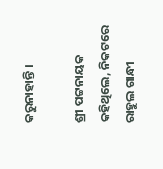କରୁନାହାନ୍ତି ।

ଶ୍ରୀ ପଟ୍ଟନାୟକ କହିଥିଲେ, ନିକଟରେ ରାହୁଲ ଗାନ୍ଧୀ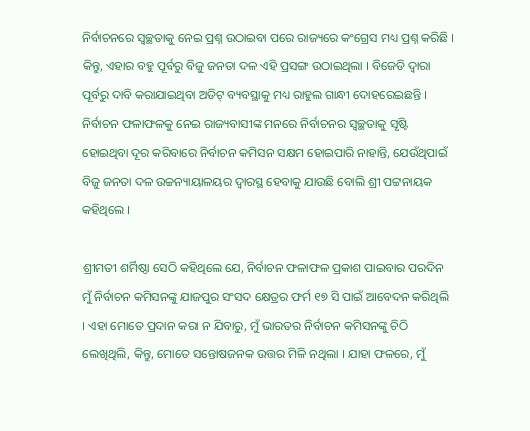ନିର୍ବାଚନରେ ସ୍ୱଚ୍ଛତାକୁ ନେଇ ପ୍ରଶ୍ନ ଉଠାଇବା ପରେ ରାଜ୍ୟରେ କଂଗ୍ରେସ ମଧ୍ୟ ପ୍ରଶ୍ନ କରିଛି । କିନ୍ତୁ, ଏହାର ବହୁ ପୂର୍ବରୁ ବିଜୁ ଜନତା ଦଳ ଏହି ପ୍ରସଙ୍ଗ ଉଠାଇଥିଲା । ବିଜେଡି ଦ୍ୱାରା ପୂର୍ବରୁ ଦାବି କରାଯାଇଥିବା ଅଡିଟ୍ ବ୍ୟବସ୍ଥାକୁ ମଧ୍ୟ ରାହୁଲ ଗାନ୍ଧୀ ଦୋହରେଇଛନ୍ତି । ନିର୍ବାଚନ ଫଳାଫଳକୁ ନେଇ ରାଜ୍ୟବାସୀଙ୍କ ମନରେ ନିର୍ବାଚନର ସ୍ୱଚ୍ଛତାକୁ ସୃଷ୍ଟି ହୋଇଥିବା ଦୂର କରିବାରେ ନିର୍ବାଚନ କମିସନ ସକ୍ଷମ ହୋଇପାରି ନାହାନ୍ତି, ଯେଉଁଥିପାଇଁ ବିଜୁ ଜନତା ଦଳ ଉଚ୍ଚନ୍ୟାୟାଳୟର ଦ୍ୱାରସ୍ଥ ହେବାକୁ ଯାଉଛି ବୋଲି ଶ୍ରୀ ପଟ୍ଟନାୟକ କହିଥିଲେ ।

ଶ୍ରୀମତୀ ଶର୍ମିଷ୍ଠା ସେଠି କହିଥିଲେ ଯେ, ନିର୍ବାଚନ ଫଳାଫଳ ପ୍ରକାଶ ପାଇବାର ପରଦିନ ମୁଁ ନିର୍ବାଚନ କମିସନଙ୍କୁ ଯାଜପୁର ସଂସଦ କ୍ଷେତ୍ରର ଫର୍ମ ୧୭ ସି ପାଇଁ ଆବେଦନ କରିଥିଲି । ଏହା ମୋତେ ପ୍ରଦାନ କରା ନ ଯିବାରୁ, ମୁଁ ଭାରତର ନିର୍ବାଚନ କମିସନଙ୍କୁ ଚିଠି ଲେଖିଥିଲି, କିନ୍ତୁ, ମୋତେ ସନ୍ତୋଷଜନକ ଉତ୍ତର ମିଳି ନଥିଲା । ଯାହା ଫଳରେ, ମୁଁ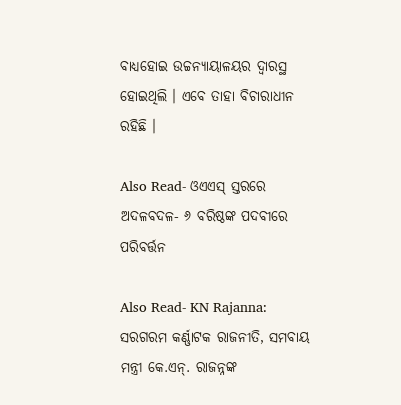ବାଧ୍ୟହୋଇ ଉଚ୍ଚନ୍ୟାୟାଳୟର ଦ୍ୱାରସ୍ଥ ହୋଇଥିଲି । ଏବେ ତାହା ବିଚାରାଧୀନ ରହିଛି ।

Also Read- ଓଏଏସ୍‍ ସ୍ତରରେ ଅଦଳବଦଳ- ୬ ବରିଷ୍ଠଙ୍କ ପଦବୀରେ ପରିବର୍ତ୍ତନ

Also Read- KN Rajanna: ସରଗରମ କର୍ଣ୍ଣାଟକ ରାଜନୀତି, ସମବାୟ ମନ୍ତ୍ରୀ କେ.ଏନ୍. ରାଜନ୍ନଙ୍କ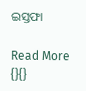ଇସ୍ତଫା

Read More
{}{}